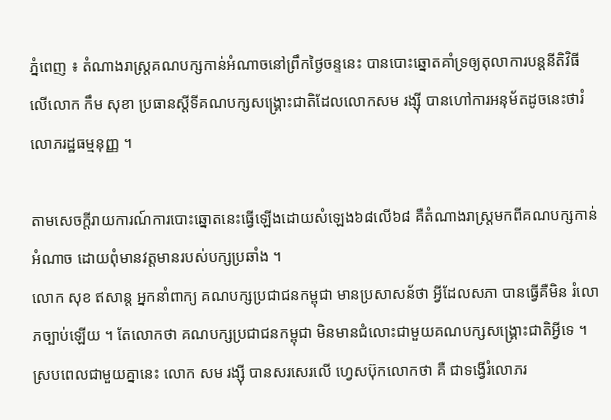ភ្នំពេញ ៖ តំណាងរាស្ត្រគណបក្សកាន់អំណាចនៅព្រឹកថ្ងៃចន្ទនេះ បានបោះឆ្នោតគាំទ្រឲ្យតុលាការបន្តនីតិវិធីលើលោក កឹម សុខា ប្រធានស្តីទីគណបក្សសង្គ្រោះជាតិដែលលោកសម រង្ស៊ី បានហៅការអនុម័តដូចនេះថារំលោភរដ្ឋធម្មនុញ្ញ ។

តាមសេចក្ដីរាយការណ៍ការបោះឆ្នោតនេះធ្វើឡើងដោយសំឡេង៦៨លើ៦៨ គឺតំណាងរាស្ត្រមកពីគណបក្សកាន់អំណាច ដោយពុំមានវត្តមានរបស់បក្សប្រឆាំង ។
លោក សុខ ឥសាន្ត អ្នកនាំពាក្យ គណបក្សប្រជាជនកម្ពុជា មានប្រសាសន័ថា អ្វីដែលសភា បានធ្វើគឺមិន រំលោភច្បាប់ឡើយ ។ តែលោកថា គណបក្សប្រជាជនកម្ពុជា មិនមានជំលោះជាមួយគណបក្សសង្គ្រោះជាតិអ្វីទេ ។
ស្របពេលជាមួយគ្នានេះ លោក សម រង្ស៊ី បានសរសេរលើ ហ្វេសប៊ុកលោកថា គឺ ជាទង្វើរំលោភរ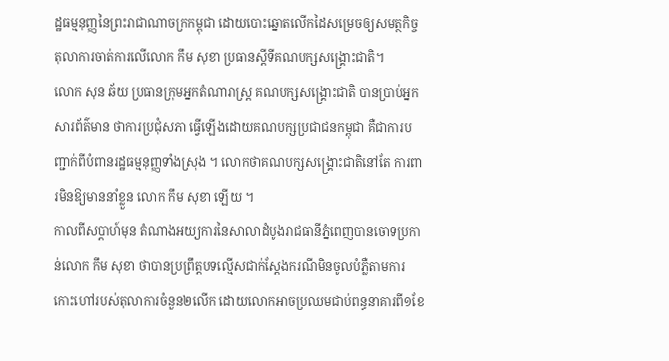ដ្ឋធម្មនុញ្ញនៃព្រះរាជាណាចក្រកម្ពុជា ដោយបោះឆ្នោតលើកដៃសម្រេចឲ្យសមត្ថកិច្ចតុលាការចាត់ការលើលោក កឹម សុខា ប្រធានស្ដីទីគណបក្សសង្គ្រោះជាតិ។
លោក សុន ឆ័យ ប្រធានក្រុមអ្នកតំណារាស្ត្រ គណបក្សសង្គ្រោះជាតិ បានប្រាប់អ្នកសារព័ត៌មាន ថាការប្រជុំសភា ធ្វើឡើងដោយគណបក្សប្រជាជនកម្ពុជា គឺជាការបញ្ជាក់ពីបំពានរដ្ឋធម្មនុញ្ញទាំងស្រុង ។ លោកថាគណបក្សសង្គ្រោះជាតិនៅតែ ការពារមិនឱ្យមាននាំខ្លួន លោក កឹម សុខា ឡើយ ។
កាលពីសប្តាហ៍មុន តំណាងអយ្យការនៃសាលាដំបូងរាជធានីភ្នំពេញបានចោទប្រកាន់លោក កឹម សុខា ថាបានប្រព្រឹត្តបទល្មើសជាក់ស្តែងករណីមិនចូលបំភ្លឺតាមការកោះហៅរបស់តុលាការចំនួន២លើក ដោយលោកអាចប្រឈមជាប់ពន្ធនាគារពី១ខែ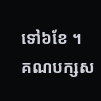ទៅ៦ខែ ។
គណបក្សស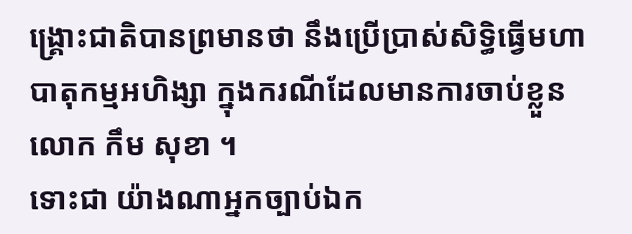ង្គ្រោះជាតិបានព្រមានថា នឹងប្រើប្រាស់សិទ្ធិធ្វើមហាបាតុកម្មអហិង្សា ក្នុងករណីដែលមានការចាប់ខ្លួន លោក កឹម សុខា ។
ទោះជា យ៉ាងណាអ្នកច្បាប់ឯក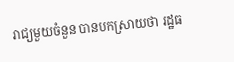រាជ្យមួយចំនួន បានបកស្រាយថា រដ្ឋធ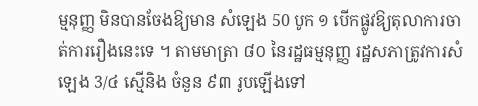ម្មនុញ្ញ មិនបានចែងឱ្យមាន សំឡេង 50 បូក ១ បើកផ្លូវឱ្យតុលាការចាត់ការរឿងនេះទេ ។ តាមមាត្រា ៨០ នៃរដ្ឋធម្មនុញ្ញ រដ្ឋសភាត្រូវការសំឡេង 3/៤ ស្មើនិង ចំនួន ៩៣ រូបឡើងទៅ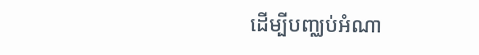ដើម្បីបញ្ឈប់អំណា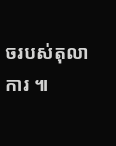ចរបស់តុលាការ ៕